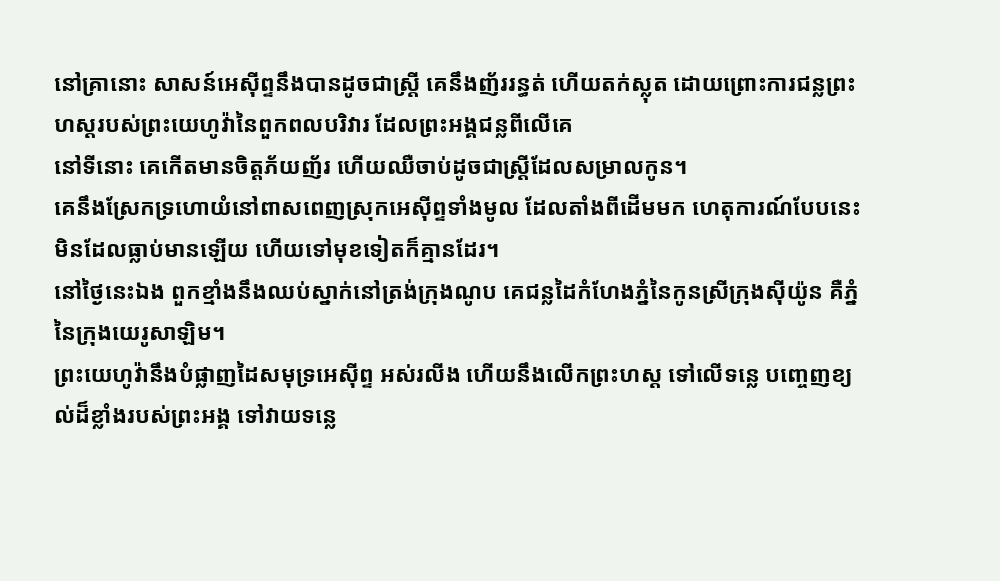នៅគ្រានោះ សាសន៍អេស៊ីព្ទនឹងបានដូចជាស្ត្រី គេនឹងញ័ររន្ធត់ ហើយតក់ស្លុត ដោយព្រោះការជន្លព្រះហស្តរបស់ព្រះយេហូវ៉ានៃពួកពលបរិវារ ដែលព្រះអង្គជន្លពីលើគេ
នៅទីនោះ គេកើតមានចិត្តភ័យញ័រ ហើយឈឺចាប់ដូចជាស្ត្រីដែលសម្រាលកូន។
គេនឹងស្រែកទ្រហោយំនៅពាសពេញស្រុកអេស៊ីព្ទទាំងមូល ដែលតាំងពីដើមមក ហេតុការណ៍បែបនេះមិនដែលធ្លាប់មានឡើយ ហើយទៅមុខទៀតក៏គ្មានដែរ។
នៅថ្ងៃនេះឯង ពួកខ្មាំងនឹងឈប់ស្នាក់នៅត្រង់ក្រុងណូប គេជន្លដៃកំហែងភ្នំនៃកូនស្រីក្រុងស៊ីយ៉ូន គឺភ្នំនៃក្រុងយេរូសាឡិម។
ព្រះយេហូវ៉ានឹងបំផ្លាញដៃសមុទ្រអេស៊ីព្ទ អស់រលីង ហើយនឹងលើកព្រះហស្ត ទៅលើទន្លេ បញ្ចេញខ្យល់ដ៏ខ្លាំងរបស់ព្រះអង្គ ទៅវាយទន្លេ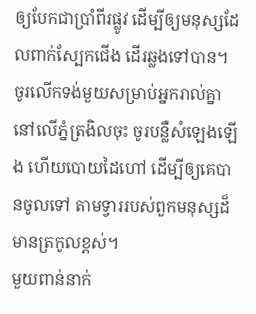ឲ្យបែកជាប្រាំពីរផ្លូវ ដើម្បីឲ្យមនុស្សដែលពាក់ស្បែកជើង ដើរឆ្លងទៅបាន។
ចូរលើកទង់មួយសម្រាប់អ្នករាល់គ្នា នៅលើភ្នំត្រងិលចុះ ចូរបន្លឺសំឡេងឡើង ហើយបោយដៃហៅ ដើម្បីឲ្យគេបានចូលទៅ តាមទ្វាររបស់ពួកមនុស្សដ៏មានត្រកូលខ្ពស់។
មួយពាន់នាក់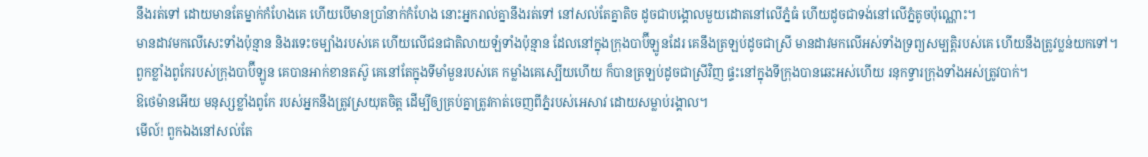នឹងរត់ទៅ ដោយមានតែម្នាក់កំហែងគេ ហើយបើមានប្រាំនាក់កំហែង នោះអ្នករាល់គ្នានឹងរត់ទៅ នៅសល់តែគ្នាតិច ដូចជាបង្គោលមួយដោតនៅលើភ្នំធំ ហើយដូចជាទង់នៅលើភ្នំតូចប៉ុណ្ណោះ។
មានដាវមកលើសេះទាំងប៉ុន្មាន និងរទេះចម្បាំងរបស់គេ ហើយលើជនជាតិលាយឡំទាំងប៉ុន្មាន ដែលនៅក្នុងក្រុងបាប៊ីឡូនដែរ គេនឹងត្រឡប់ដូចជាស្រី មានដាវមកលើអស់ទាំងទ្រព្យសម្បត្តិរបស់គេ ហើយនឹងត្រូវប្លន់យកទៅ។
ពួកខ្លាំងពូកែរបស់ក្រុងបាប៊ីឡូន គេបានអាក់ខានតស៊ូ គេនៅតែក្នុងទីមាំមួនរបស់គេ កម្លាំងគេស្បើយហើយ ក៏បានត្រឡប់ដូចជាស្រីវិញ ផ្ទះនៅក្នុងទីក្រុងបានឆេះអស់ហើយ រនុកទ្វារក្រុងទាំងអស់ត្រូវបាក់។
ឱថេម៉ានអើយ មនុស្សខ្លាំងពូកែ របស់អ្នកនឹងត្រូវស្រយុតចិត្ត ដើម្បីឲ្យគ្រប់គ្នាត្រូវកាត់ចេញពីភ្នំរបស់អេសាវ ដោយសម្លាប់រង្គាល។
មើល៍! ពួកឯងនៅសល់តែ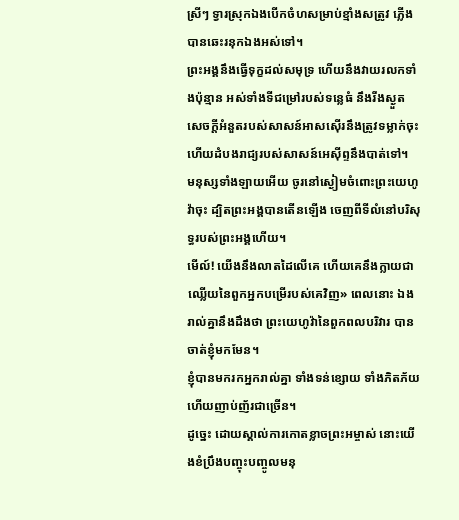ស្រីៗ ទ្វារស្រុកឯងបើកចំហសម្រាប់ខ្មាំងសត្រូវ ភ្លើងបានឆេះរនុកឯងអស់ទៅ។
ព្រះអង្គនឹងធ្វើទុក្ខដល់សមុទ្រ ហើយនឹងវាយរលកទាំងប៉ុន្មាន អស់ទាំងទីជម្រៅរបស់ទន្លេធំ នឹងរីងស្ងួត សេចក្ដីអំនួតរបស់សាសន៍អាសស៊ើរនឹងត្រូវទម្លាក់ចុះ ហើយដំបងរាជ្យរបស់សាសន៍អេស៊ីព្ទនឹងបាត់ទៅ។
មនុស្សទាំងឡាយអើយ ចូរនៅស្ងៀមចំពោះព្រះយេហូវ៉ាចុះ ដ្បិតព្រះអង្គបានតើនឡើង ចេញពីទីលំនៅបរិសុទ្ធរបស់ព្រះអង្គហើយ។
មើល៍! យើងនឹងលាតដៃលើគេ ហើយគេនឹងក្លាយជាឈ្លើយនៃពួកអ្នកបម្រើរបស់គេវិញ» ពេលនោះ ឯងរាល់គ្នានឹងដឹងថា ព្រះយេហូវ៉ានៃពួកពលបរិវារ បានចាត់ខ្ញុំមកមែន។
ខ្ញុំបានមករកអ្នករាល់គ្នា ទាំងទន់ខ្សោយ ទាំងភិតភ័យ ហើយញាប់ញ័រជាច្រើន។
ដូច្នេះ ដោយស្គាល់ការកោតខ្លាចព្រះអម្ចាស់ នោះយើងខំប្រឹងបញ្ចុះបញ្ចូលមនុ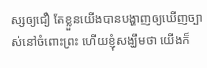ស្សឲ្យជឿ តែខ្លួនយើងបានបង្ហាញឲ្យឃើញច្បាស់នៅចំពោះព្រះ ហើយខ្ញុំសង្ឃឹមថា យើងក៏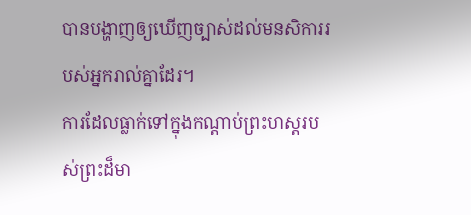បានបង្ហាញឲ្យឃើញច្បាស់ដល់មនសិការរបស់អ្នករាល់គ្នាដែរ។
ការដែលធ្លាក់ទៅក្នុងកណ្តាប់ព្រះហស្តរបស់ព្រះដ៏មា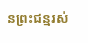នព្រះជន្មរស់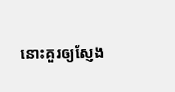នោះគួរឲ្យស្ញែង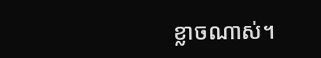ខ្លាចណាស់។